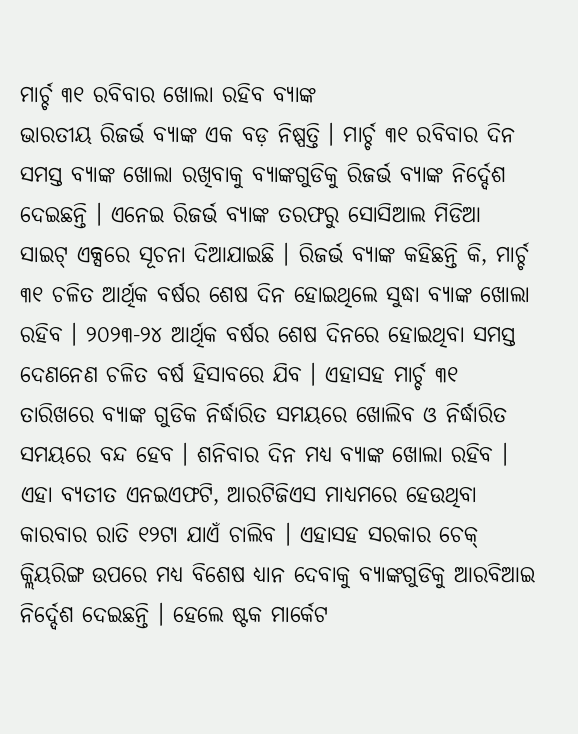ମାର୍ଚ୍ଚ ୩୧ ରବିବାର ଖୋଲା ରହିବ ବ୍ୟାଙ୍କ
ଭାରତୀୟ ରିଜର୍ଭ ବ୍ୟାଙ୍କ ଏକ ବଡ଼ ନିଷ୍ପତ୍ତି । ମାର୍ଚ୍ଚ ୩୧ ରବିବାର ଦିନ ସମସ୍ତ ବ୍ୟାଙ୍କ ଖୋଲା ରଖିବାକୁ ବ୍ୟାଙ୍କଗୁଡିକୁ ରିଜର୍ଭ ବ୍ୟାଙ୍କ ନିର୍ଦ୍ଦେଶ ଦେଇଛନ୍ତି । ଏନେଇ ରିଜର୍ଭ ବ୍ୟାଙ୍କ ତରଫରୁ ସୋସିଆଲ ମିଡିଆ ସାଇଟ୍ ଏକ୍ସରେ ସୂଚନା ଦିଆଯାଇଛି । ରିଜର୍ଭ ବ୍ୟାଙ୍କ କହିଛନ୍ତି କି, ମାର୍ଚ୍ଚ ୩୧ ଚଳିତ ଆର୍ଥିକ ବର୍ଷର ଶେଷ ଦିନ ହୋଇଥିଲେ ସୁଦ୍ଧା ବ୍ୟାଙ୍କ ଖୋଲା ରହିବ । ୨୦୨୩-୨୪ ଆର୍ଥିକ ବର୍ଷର ଶେଷ ଦିନରେ ହୋଇଥିବା ସମସ୍ତ ଦେଣନେଣ ଚଳିତ ବର୍ଷ ହିସାବରେ ଯିବ । ଏହାସହ ମାର୍ଚ୍ଚ ୩୧ ତାରିଖରେ ବ୍ୟାଙ୍କ ଗୁଡିକ ନିର୍ଦ୍ଧାରିତ ସମୟରେ ଖୋଲିବ ଓ ନିର୍ଦ୍ଧାରିତ ସମୟରେ ବନ୍ଦ ହେବ । ଶନିବାର ଦିନ ମଧ୍ୟ ବ୍ୟାଙ୍କ ଖୋଲା ରହିବ । ଏହା ବ୍ୟତୀତ ଏନଇଏଫଟି, ଆରଟିଜିଏସ ମାଧ୍ୟମରେ ହେଉଥିବା କାରବାର ରାତି ୧୨ଟା ଯାଏଁ ଚାଲିବ । ଏହାସହ ସରକାର ଚେକ୍ କ୍ଲିୟରିଙ୍ଗ ଉପରେ ମଧ୍ୟ ବିଶେଷ ଧ୍ୟାନ ଦେବାକୁ ବ୍ୟାଙ୍କଗୁଡିକୁ ଆରବିଆଇ ନିର୍ଦ୍ଦେଶ ଦେଇଛନ୍ତି । ହେଲେ ଷ୍ଟକ ମାର୍କେଟ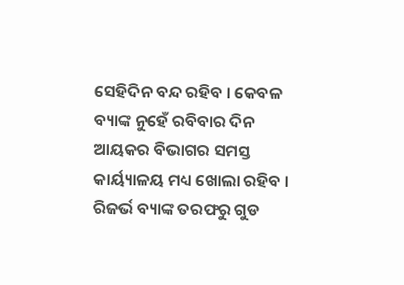ସେହିଦିନ ବନ୍ଦ ରହିବ । କେବଳ ବ୍ୟାଙ୍କ ନୁହେଁ ରବିବାର ଦିନ ଆୟକର ବିଭାଗର ସମସ୍ତ କାର୍ୟ୍ୟାଳୟ ମଧ୍ୟ ଖୋଲା ରହିବ । ରିଜର୍ଭ ବ୍ୟାଙ୍କ ତରଫରୁ ଗୁଡ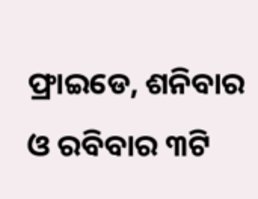ଫ୍ରାଇଡେ, ଶନିବାର ଓ ରବିବାର ୩ଟି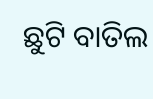ଛୁଟି ବାତିଲ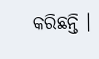କରିଛନ୍ତି ।